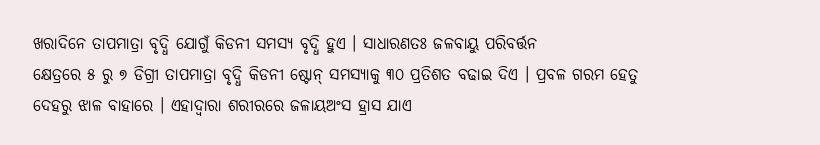ଖରାଦିନେ ତାପମାତ୍ରା ବୃଦ୍ଧି ଯୋଗୁଁ କିଡନୀ ସମସ୍ୟ ବୃଦ୍ଧି ହୁଏ । ସାଧାରଣତଃ ଜଳବାୟୁ ପରିବର୍ତ୍ତନ
କ୍ଷେତ୍ରରେ ୫ ରୁ ୭ ଡିଗ୍ରୀ ତାପମାତ୍ରା ବୃଦ୍ଧି କିଡନୀ ଷ୍ଟୋନ୍ ସମସ୍ୟାକୁ ୩୦ ପ୍ରତିଶତ ବଢାଇ ଦିଏ । ପ୍ରବଳ ଗରମ ହେତୁ ଦେହରୁ ଝାଳ ବାହାରେ । ଏହାଦ୍ଵାରା ଶରୀରରେ ଜଳାୟଅଂସ ହ୍ରାସ ଯାଏ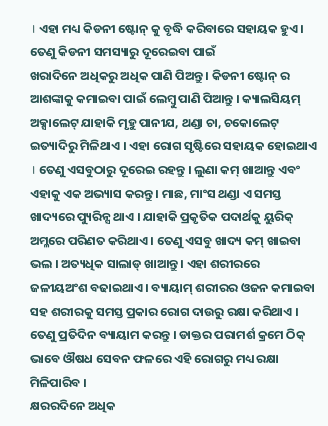। ଏହା ମଧ୍ୟ କିଡନୀ ଷ୍ଟୋନ୍ କୁ ବୃଦ୍ଧି କରିବାରେ ସହାୟକ ହୁଏ । ତେଣୁ କିଡନୀ ସମସ୍ୟାରୁ ଦୂରେଇବା ପାଇଁ
ଖରାଦିନେ ଅଧିକରୁ ଅଧିକ ପାଣି ପିଅନ୍ତୁ । କିଡନୀ ଷ୍ଟୋନ୍ ର ଆଶଙ୍କାକୁ କମାଇବା ପାଇଁ ଲେମ୍ବୁ ପାଣି ପିଆନ୍ତୁ । କ୍ୟାଲସିୟମ୍ ଅକ୍ସାଲେଟ୍ ଯାହାକି ମୃହୁ ପାନୀଯ, ଥଣ୍ଡା ଚା, ଚକୋଲେଟ୍ ଇତ୍ୟାଦିରୁ ମିଳିଥାଏ । ଏହା ରୋଗ ସୃଷ୍ଟିରେ ସହାୟକ ହୋଇଥାଏ । ତେଣୁ ଏସବୁଠାରୁ ଦୂରେଇ ରହନ୍ତୁ । ଲୁଣା କମ୍ ଖାଆନ୍ତୁ ଏବଂ ଏହାକୁ ଏକ ଅଭ୍ୟାସ କରନ୍ତୁ । ମାଛ, ମାଂସ ଥଣ୍ଡା ଏ ସମସ୍ତ ଖାଦ୍ୟରେ ପ୍ୟୁରିନ୍ସ ଥାଏ । ଯାହାକି ପ୍ରକୃତିକ ପଦାର୍ଥକୁ ୟୁରିକ୍ ଅମ୍ଳରେ ପରିଣତ କରିଥାଏ । ତେଣୁ ଏସବୁ ଖାଦ୍ୟ କମ୍ ଖାଇବା ଭଲ । ଅତ୍ୟଧିକ ସାଲାଡ୍ ଖାଆନ୍ତୁ । ଏହା ଶରୀରରେ ଜଳୀୟଅଂଶ ବଢାଇଥାଏ । ବ୍ୟାୟାମ୍ ଶରୀରର ଓଜନ କମାଇବା ସହ ଶରୀରକୁ ସମସ୍ତ ପ୍ରକାର ରୋଗ ଦାଉରୁ ରକ୍ଷା କରିଥାଏ । ତେଣୁ ପ୍ରତିଦିନ ବ୍ୟାୟାମ କରନ୍ତୁ । ଡାକ୍ତର ପରାମର୍ଶ କ୍ରମେ ଠିକ୍ ଭାବେ ଔଷଧ ସେବନ ଫଳରେ ଏହି ରୋଗରୁ ମଧ୍ୟ ରକ୍ଷା ମିଳିପାରିବ ।
କ୍ଷରରଦିନେ ଅଧିକ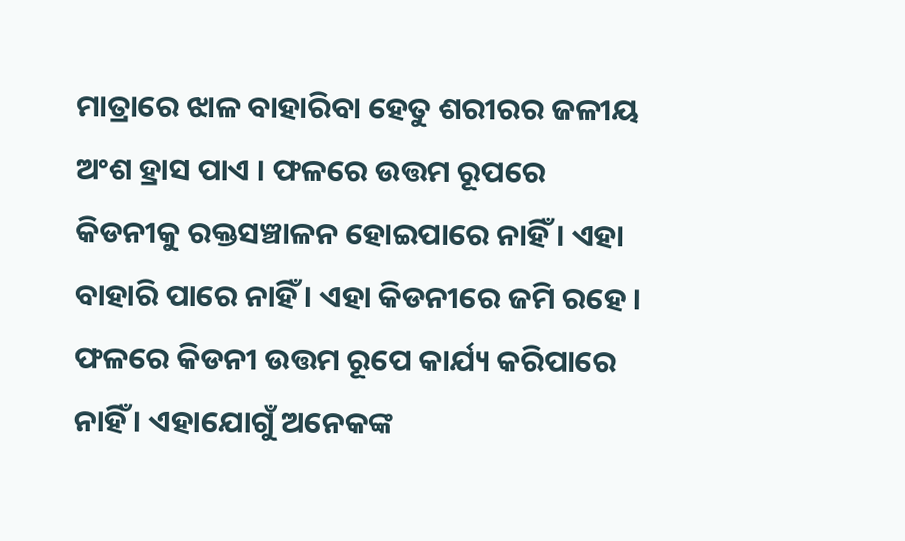ମାତ୍ରାରେ ଝାଳ ବାହାରିବା ହେତୁ ଶରୀରର ଜଳୀୟ ଅଂଶ ହ୍ରାସ ପାଏ । ଫଳରେ ଉତ୍ତମ ରୂପରେ କିଡନୀକୁ ରକ୍ତସଞ୍ଚାଳନ ହୋଇପାରେ ନାହିଁ । ଏହା ବାହାରି ପାରେ ନାହିଁ । ଏହା କିଡନୀରେ ଜମି ରହେ । ଫଳରେ କିଡନୀ ଉତ୍ତମ ରୂପେ କାର୍ଯ୍ୟ କରିପାରେ ନାହିଁ । ଏହାଯୋଗୁଁ ଅନେକଙ୍କ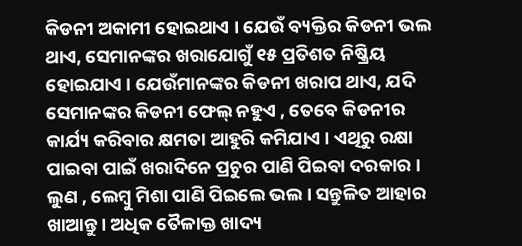କିଡନୀ ଅକାମୀ ହୋଇଥାଏ । ଯେଉଁ ବ୍ୟକ୍ତିର କିଡନୀ ଭଲ ଥାଏ, ସେମାନଙ୍କର ଖରାଯୋଗୁଁ ୧୫ ପ୍ରତିଶତ ନିଷ୍କ୍ରିୟ ହୋଇଯାଏ । ଯେଉଁମାନଙ୍କର କିଡନୀ ଖରାପ ଥାଏ, ଯଦି ସେମାନଙ୍କର କିଡନୀ ଫେଲ୍ ନହୁଏ , ତେବେ କିଡନୀର କାର୍ଯ୍ୟ କରିବାର କ୍ଷମତା ଆହୁରି କମିଯାଏ । ଏଥିରୁ ରକ୍ଷା ପାଇବା ପାଇଁ ଖରାଦିନେ ପ୍ରଚୁର ପାଣି ପିଇବା ଦରକାର । ଲୁଣ , ଲେମ୍ବୁ ମିଶା ପାଣି ପିଇଲେ ଭଲ । ସନ୍ତୁଳିତ ଆହାର ଖାଆନ୍ତୁ । ଅଧିକ ତୈଳାକ୍ତ ଖାଦ୍ୟ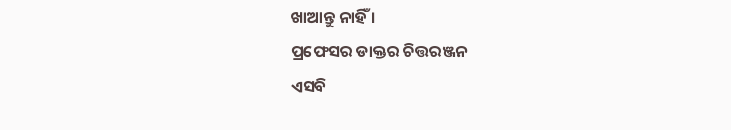ଖାଆନ୍ତୁ ନାହିଁ ।
ପ୍ରଫେସର ଡାକ୍ତର ଚିତ୍ତରଞ୍ଜନ
ଏସବି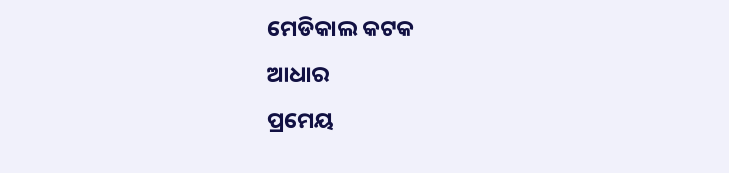ମେଡିକାଲ କଟକ
ଆଧାର
ପ୍ରମେୟ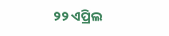୨୨ ଏପ୍ରିଲ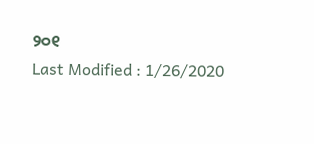୨୦୧
Last Modified : 1/26/2020